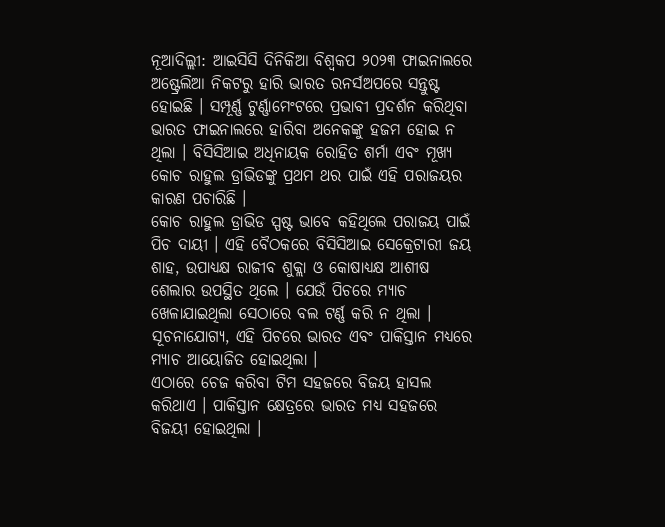ନୂଆଦିଲ୍ଲୀ: ଆଇସିସି ଦିନିକିଆ ବିଶ୍ୱକପ ୨୦୨୩ ଫାଇନାଲରେ ଅଷ୍ଟ୍ରେଲିଆ ନିକଟରୁ ହାରି ଭାରତ ରନର୍ସଅପରେ ସନ୍ତୁଷ୍ଟ ହୋଇଛି । ସମ୍ପୂର୍ଣ୍ଣ ଟୁର୍ଣ୍ଣାମେଂଟରେ ପ୍ରଭାବୀ ପ୍ରଦର୍ଶନ କରିଥିବା ଭାରତ ଫାଇନାଲରେ ହାରିବା ଅନେକଙ୍କୁ ହଜମ ହୋଇ ନ ଥିଲା । ବିସିସିଆଇ ଅଧିନାୟକ ରୋହିତ ଶର୍ମା ଏବଂ ମୂଖ୍ୟ କୋଚ ରାହୁଲ ଡ୍ରାଭିଡଙ୍କୁ ପ୍ରଥମ ଥର ପାଇଁ ଏହି ପରାଜୟର କାରଣ ପଚାରିଛି ।
କୋଚ ରାହୁଲ ଡ୍ରାଭିଡ ସ୍ପଷ୍ଟ ଭାବେ କହିଥିଲେ ପରାଜୟ ପାଇଁ ପିଚ ଦାୟୀ । ଏହି ବୈଠକରେ ବିସିସିଆଇ ସେକ୍ରେଟାରୀ ଜୟ ଶାହ, ଉପାଧ୍ୟକ୍ଷ ରାଜୀବ ଶୁକ୍ଲା ଓ କୋଷାଧ୍ୟକ୍ଷ ଆଶୀଷ ଶେଲାର ଉପସ୍ଥିତ ଥିଲେ । ଯେଉଁ ପିଚରେ ମ୍ୟାଚ ଖେଳାଯାଇଥିଲା ସେଠାରେ ବଲ ଟର୍ଣ୍ଣ କରି ନ ଥିଲା । ସୂଚନାଯୋଗ୍ୟ, ଏହି ପିଚରେ ଭାରତ ଏବଂ ପାକିସ୍ତାନ ମଧ୍ୟରେ ମ୍ୟାଚ ଆୟୋଜିତ ହୋଇଥିଲା ।
ଏଠାରେ ଚେଜ କରିବା ଟିମ ସହଜରେ ବିଜୟ ହାସଲ କରିଥାଏ । ପାକିସ୍ତାନ କ୍ଷେତ୍ରରେ ଭାରତ ମଧ୍ୟ ସହଜରେ ବିଜୟୀ ହୋଇଥିଲା ।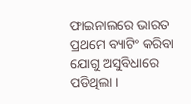ଫାଇନାଲରେ ଭାରତ ପ୍ରଥମେ ବ୍ୟାଟିଂ କରିବା ଯୋଗୁ ଅସୁବିଧାରେ ପଡିଥିଲା ।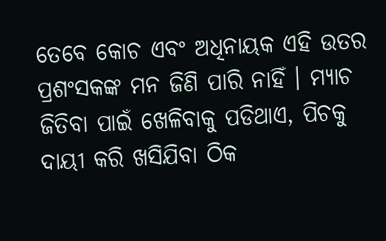ତେବେ କୋଚ ଏବଂ ଅଧିନାୟକ ଏହି ଉତର ପ୍ରଶଂସକଙ୍କ ମନ ଜିଣି ପାରି ନାହିଁ । ମ୍ୟାଚ ଜିତିବା ପାଇଁ ଖେଳିବାକୁ ପଡିଥାଏ, ପିଚକୁ ଦାୟୀ କରି ଖସିଯିବା ଠିକ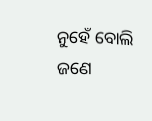ନୁହେଁ ବୋଲି ଜଣେ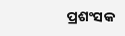ପ୍ରଶଂସକ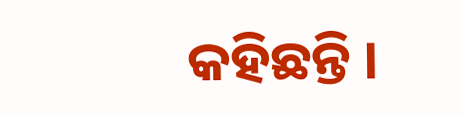କହିଛନ୍ତି ।